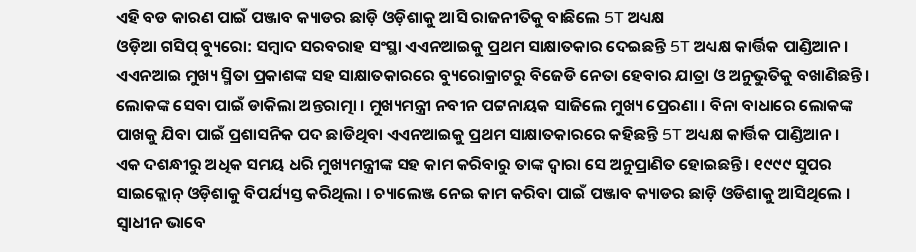ଏହି ବଡ କାରଣ ପାଇଁ ପଞ୍ଜାବ କ୍ୟାଡର ଛାଡ଼ି ଓଡ଼ିଶାକୁ ଆସି ରାଜନୀତିକୁ ବାଛିଲେ 5T ଅଧ୍ୟକ୍ଷ
ଓଡ଼ିଆ ଗସିପ୍ ବ୍ୟୁରୋ: ସମ୍ବାଦ ସରବରାହ ସଂସ୍ଥା ଏଏନଆଇକୁ ପ୍ରଥମ ସାକ୍ଷାତକାର ଦେଇଛନ୍ତି 5T ଅଧ୍ୟକ୍ଷ କାର୍ତ୍ତିକ ପାଣ୍ଡିଆନ। ଏଏନଆଇ ମୁଖ୍ୟ ସ୍ମିତା ପ୍ରକାଶଙ୍କ ସହ ସାକ୍ଷାତକାରରେ ବ୍ୟୁରୋକ୍ରାଟରୁ ବିଜେଡି ନେତା ହେବାର ଯାତ୍ରା ଓ ଅନୁଭୁତିକୁ ବଖାଣିଛନ୍ତି । ଲୋକଙ୍କ ସେବା ପାଇଁ ଡାକିଲା ଅନ୍ତରାତ୍ମା । ମୁଖ୍ୟମନ୍ତ୍ରୀ ନବୀନ ପଟ୍ଟନାୟକ ସାଜିଲେ ମୁଖ୍ୟ ପ୍ରେରଣା । ବିନା ବାଧାରେ ଲୋକଙ୍କ ପାଖକୁ ଯିବା ପାଇଁ ପ୍ରଶାସନିକ ପଦ ଛାଡିଥିବା ଏଏନଆଇକୁ ପ୍ରଥମ ସାକ୍ଷାତକାରରେ କହିଛନ୍ତି 5T ଅଧ୍ୟକ୍ଷ କାର୍ତ୍ତିକ ପାଣ୍ଡିଆନ ।
ଏକ ଦଶନ୍ଧୀରୁ ଅଧିକ ସମୟ ଧରି ମୁଖ୍ୟମନ୍ତ୍ରୀଙ୍କ ସହ କାମ କରିବାରୁ ତାଙ୍କ ଦ୍ବାରା ସେ ଅନୁପ୍ରାଣିତ ହୋଇଛନ୍ତି । ୧୯୯୯ ସୁପର ସାଇକ୍ଲୋନ୍ ଓଡ଼ିଶାକୁ ବିପର୍ଯ୍ୟସ୍ତ କରିଥିଲା । ଚ୍ୟାଲେଞ୍ଜ ନେଇ କାମ କରିବା ପାଇଁ ପଞ୍ଜାବ କ୍ୟାଡର ଛାଡ଼ି ଓଡିଶାକୁ ଆସିଥିଲେ । ସ୍ବାଧୀନ ଭାବେ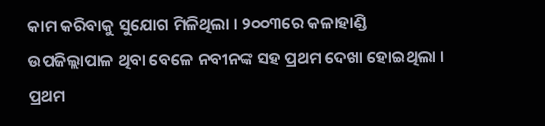କାମ କରିବାକୁ ସୁଯୋଗ ମିଳିଥିଲା । ୨୦୦୩ରେ କଳାହାଣ୍ଡି ଉପଜିଲ୍ଲାପାଳ ଥିବା ବେଳେ ନବୀନଙ୍କ ସହ ପ୍ରଥମ ଦେଖା ହୋଇଥିଲା । ପ୍ରଥମ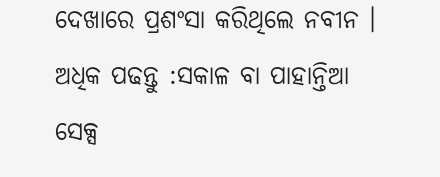ଦେଖାରେ ପ୍ରଶଂସା କରିଥିଲେ ନବୀନ ।
ଅଧିକ ପଢନ୍ତୁ :ସକାଳ ବା ପାହାନ୍ତିଆ ସେକ୍ସ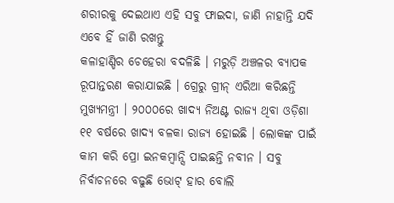ଶରୀରକୁ ଦେଇଥାଏ ଏହି ସବୁ ଫାଇଦା, ଜାଣି ନାହାନ୍ତି ଯଦି ଏବେ ହିଁ ଜାଣି ରଖନ୍ତୁ
କଳାହାଣ୍ଡିର ଚେହେରା ବଦଳିଛି । ମରୁଡ଼ି ଅଞ୍ଚଳର ବ୍ୟାପକ ରୂପାନ୍ତରଣ କରାଯାଇଛି । ଗ୍ରେରୁ ଗ୍ରୀନ୍ ଏରିଆ କରିଛନ୍ତି ମୁଖ୍ୟମନ୍ତ୍ରୀ । ୨୦୦୦ରେ ଖାଦ୍ୟ ନିଅଣ୍ଟ ରାଜ୍ୟ ଥିବା ଓଡ଼ିଶା ୧୧ ବର୍ଷରେ ଖାଦ୍ୟ ବଳକା ରାଜ୍ୟ ହୋଇଛି । ଲୋକଙ୍କ ପାଇଁ କାମ କରି ପ୍ରୋ ଇନକମ୍ବାନ୍ସି ପାଇଛନ୍ତି ନବୀନ । ସବୁ ନିର୍ବାଚନରେ ବଢୁଛି ଭୋଟ୍ ହାର ବୋଲି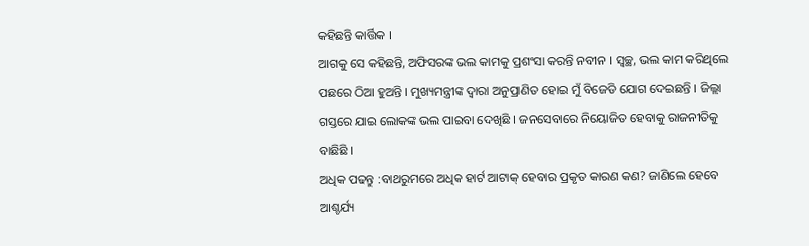କହିଛନ୍ତି କାର୍ତ୍ତିକ ।
ଆଗକୁ ସେ କହିଛନ୍ତି, ଅଫିସରଙ୍କ ଭଲ କାମକୁ ପ୍ରଶଂସା କରନ୍ତି ନବୀନ । ସ୍ବଚ୍ଛ, ଭଲ କାମ କରିଥିଲେ ପଛରେ ଠିଆ ହୁଅନ୍ତି । ମୁଖ୍ୟମନ୍ତ୍ରୀଙ୍କ ଦ୍ବାରା ଅନୁପ୍ରାଣିତ ହୋଇ ମୁଁ ବିଜେଡି ଯୋଗ ଦେଇଛନ୍ତି । ଜିଲ୍ଲା ଗସ୍ତରେ ଯାଇ ଲୋକଙ୍କ ଭଲ ପାଇବା ଦେଖିଛି । ଜନସେବାରେ ନିୟୋଜିତ ହେବାକୁ ରାଜନୀତିକୁ ବାଛିଛି ।
ଅଧିକ ପଢନ୍ତୁ :ବାଥରୁମରେ ଅଧିକ ହାର୍ଟ ଆଟାକ୍ ହେବାର ପ୍ରକୃତ କାରଣ କଣ? ଜାଣିଲେ ହେବେ ଆଶ୍ଚର୍ଯ୍ୟ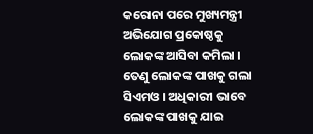କରୋନା ପରେ ମୁଖ୍ୟମନ୍ତ୍ରୀ ଅଭିଯୋଗ ପ୍ରକୋଷ୍ଠକୁ ଲୋକଙ୍କ ଆସିବା କମିଲା । ତେଣୁ ଲୋକଙ୍କ ପାଖକୁ ଗଲା ସିଏମଓ । ଅଧିକାରୀ ଭାବେ ଲୋକଙ୍କ ପାଖକୁ ଯାଇ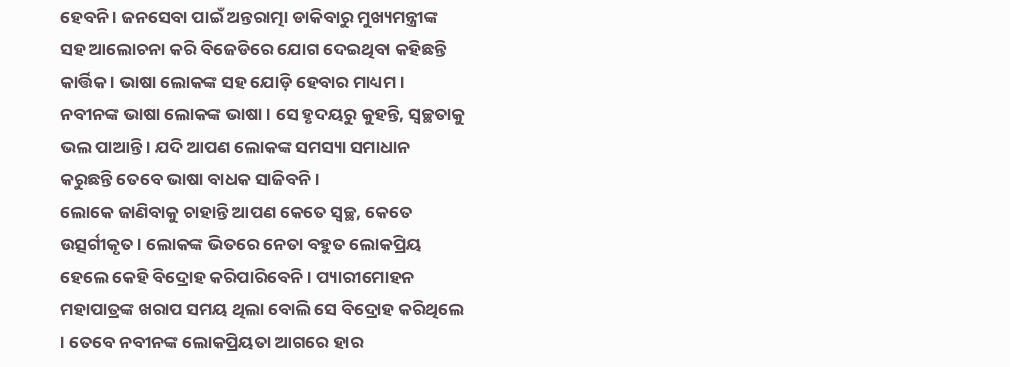ହେବନି । ଜନସେବା ପାଇଁ ଅନ୍ତରାତ୍ମା ଡାକିବାରୁ ମୁଖ୍ୟମନ୍ତ୍ରୀଙ୍କ ସହ ଆଲୋଚନା କରି ବିଜେଡିରେ ଯୋଗ ଦେଇଥିବା କହିଛନ୍ତି କାର୍ତ୍ତିକ । ଭାଷା ଲୋକଙ୍କ ସହ ଯୋଡ଼ି ହେବାର ମାଧ୍ୟମ । ନବୀନଙ୍କ ଭାଷା ଲୋକଙ୍କ ଭାଷା । ସେ ହୃଦୟରୁ କୁହନ୍ତି, ସ୍ବଚ୍ଛତାକୁ ଭଲ ପାଆନ୍ତି । ଯଦି ଆପଣ ଲୋକଙ୍କ ସମସ୍ୟା ସମାଧାନ କରୁଛନ୍ତି ତେବେ ଭାଷା ବାଧକ ସାଜିବନି ।
ଲୋକେ ଜାଣିବାକୁ ଚାହାନ୍ତି ଆପଣ କେତେ ସ୍ବଚ୍ଛ, କେତେ ଉତ୍ସର୍ଗୀକୃତ । ଲୋକଙ୍କ ଭିତରେ ନେତା ବହୁତ ଲୋକପ୍ରିୟ ହେଲେ କେହି ବିଦ୍ରୋହ କରିପାରିବେନି । ପ୍ୟାରୀମୋହନ ମହାପାତ୍ରଙ୍କ ଖରାପ ସମୟ ଥିଲା ବୋଲି ସେ ବିଦ୍ରୋହ କରିଥିଲେ । ତେବେ ନବୀନଙ୍କ ଲୋକପ୍ରିୟତା ଆଗରେ ହାର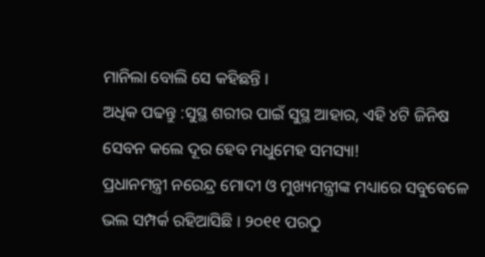ମାନିଲା ବୋଲି ସେ କହିଛନ୍ତି ।
ଅଧିକ ପଢନ୍ତୁ :ସୁସ୍ଥ ଶରୀର ପାଇଁ ସୁସ୍ଥ ଆହାର, ଏହି ୪ଟି ଜିନିଷ ସେବନ କଲେ ଦୂର ହେବ ମଧୁମେହ ସମସ୍ୟା!
ପ୍ରଧାନମନ୍ତ୍ରୀ ନରେନ୍ଦ୍ର ମୋଦୀ ଓ ମୁଖ୍ୟମନ୍ତ୍ରୀଙ୍କ ମଧ୍ୟାରେ ସବୁବେଳେ ଭଲ ସମ୍ପର୍କ ରହିଆସିଛି । ୨୦୧୧ ପରଠୁ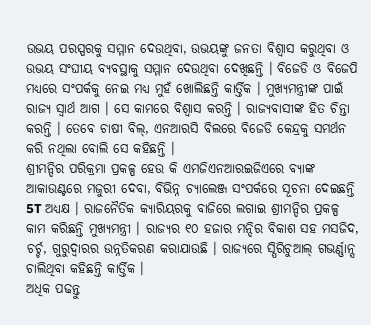ଉଭୟ ପରସ୍ପରକୁ ସମ୍ମାନ ଦେଉଥିବା, ଉଭୟଙ୍କୁ ଜନତା ବିଶ୍ବାସ କରୁଥିବା ଓ ଉଭୟ ସଂଘୀୟ ବ୍ୟବସ୍ଥାକୁ ସମ୍ମାନ ଦେଉଥିବା ଦେଖିଛନ୍ତି । ବିଜେଡି ଓ ବିଜେପି ମଧ୍ୟରେ ସଂପର୍କକୁ ନେଇ ମଧ୍ୟ ମୁହଁ ଖୋଲିଛନ୍ତି କାର୍ତ୍ତିକ । ମୁଖ୍ୟମନ୍ତ୍ରୀଙ୍କ ପାଇଁ ରାଜ୍ୟ ସ୍ବାର୍ଥ ଆଗ । ସେ କାମରେ ବିଶ୍ବାସ କରନ୍ତି । ରାଜ୍ୟବାସୀଙ୍କ ହିତ ଚିନ୍ତା କରନ୍ତି । ତେବେ ଚାଷୀ ବିଲ୍, ଏନଆରସି ବିଲରେ ବିଜେଡି କେନ୍ଦ୍ରକୁ ସମର୍ଥନ କରି ନଥିଲା ବୋଲି ସେ କହିଛନ୍ତି ।
ଶ୍ରୀମନ୍ଦିର ପରିକ୍ରମା ପ୍ରକଳ୍ପ ହେଉ କି ଏମଜିଏନଆରଇଜିଏରେ ବ୍ୟାଙ୍କ ଆକାଉଣ୍ଟରେ ମଜୁରୀ ଦେବା, ବିଭିନ୍ନ ଚ୍ୟାଲେଞ୍ଜ ସଂପର୍କରେ ସୂଚନା ଦେଇଛନ୍ତି 5T ଅଧ୍ୟକ୍ଷ । ରାଜନୈତିକ କ୍ୟାରିୟରକୁ ବାଜିରେ ଲଗାଇ ଶ୍ରୀମନ୍ଦିର ପ୍ରକଳ୍ପ କାମ କରିଛନ୍ତି ମୁଖ୍ୟମନ୍ତ୍ରୀ । ରାଜ୍ୟର ୧୦ ହଜାର ମନ୍ଦିର ବିକାଶ ସହ ମସଜିଦ, ଚର୍ଚ୍ଚ, ଗୁରୁଦ୍ବାରର ଉନ୍ନତିକରଣ କରାଯାଉଛି । ରାଜ୍ୟରେ ସ୍ପିରିଚୁଆଲ୍ ଗଭର୍ଣ୍ଣାନ୍ସ ଚାଲିଥିବା କହିଛନ୍ତି କାର୍ତ୍ତିକ ।
ଅଧିକ ପଢନ୍ତୁ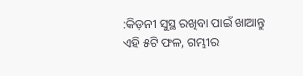:କିଡ଼ନୀ ସୁସ୍ଥ ରଖିବା ପାଇଁ ଖାଆନ୍ତୁ ଏହି ୫ଟି ଫଳ, ଗମ୍ଭୀର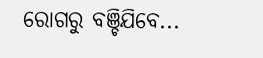ରୋଗରୁ ବଞ୍ଚିଯିବେ...